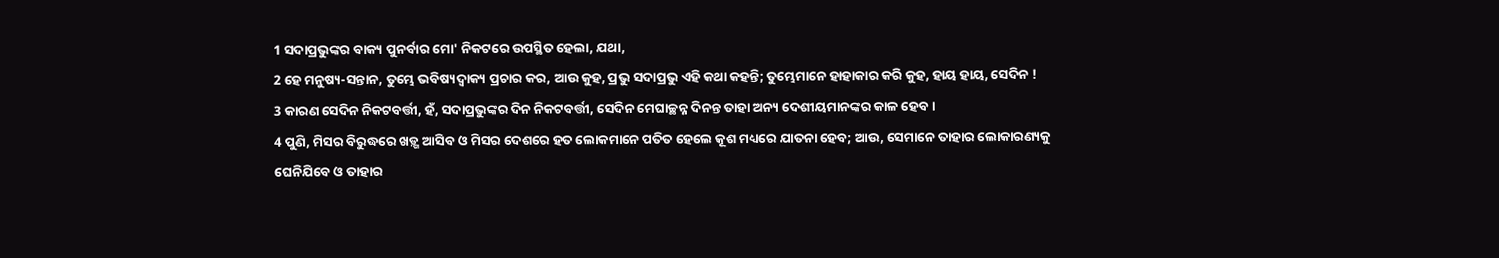1 ସଦାପ୍ରଭୁଙ୍କର ବାକ୍ୟ ପୁନର୍ବାର ମୋ' ନିକଟରେ ଉପସ୍ଥିତ ହେଲା, ଯଥା,
2 ହେ ମନୁଷ୍ୟ-ସନ୍ତାନ, ତୁମ୍ଭେ ଭବିଷ୍ୟଦ୍ବାକ୍ୟ ପ୍ରଚାର କର, ଆଉ କୁହ, ପ୍ରଭୁ ସଦାପ୍ରଭୁ ଏହି କଥା କହନ୍ତି; ତୁମ୍ଭେମାନେ ହାହାକାର କରି କୁହ, ହାୟ ହାୟ, ସେଦିନ !
3 କାରଣ ସେଦିନ ନିକଟବର୍ତ୍ତୀ, ହଁ, ସଦାପ୍ରଭୁଙ୍କର ଦିନ ନିକଟବର୍ତ୍ତୀ, ସେଦିନ ମେଘାଚ୍ଛନ୍ନ ଦିନନ୍ତ ତାହା ଅନ୍ୟ ଦେଶୀୟମାନଙ୍କର କାଳ ହେବ ।
4 ପୁଣି, ମିସର ବିରୁଦ୍ଧରେ ଖଡ଼୍ଗ ଆସିବ ଓ ମିସର ଦେଶରେ ହତ ଲୋକମାନେ ପତିତ ହେଲେ କୂଶ ମଧ୍ୟରେ ଯାତନା ହେବ; ଆଉ, ସେମାନେ ତାହାର ଲୋକାରଣ୍ୟକୁ ଘେନିଯିବେ ଓ ତାହାର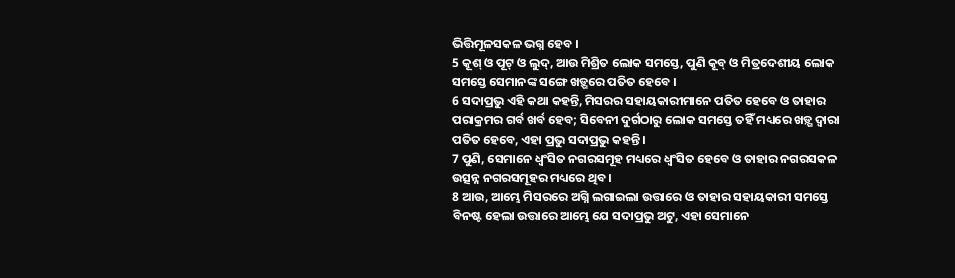ଭିତ୍ତିମୂଳସକଳ ଭଗ୍ନ ହେବ ।
5 କୂଶ୍ ଓ ପୂଟ୍ ଓ ଲୁଦ୍, ଆଉ ମିଶ୍ରିତ ଲୋକ ସମସ୍ତେ, ପୁଣି କୂବ୍ ଓ ମିତ୍ରଦେଶୀୟ ଲୋକ ସମସ୍ତେ ସେମାନଙ୍କ ସଙ୍ଗେ ଖଡ଼୍ଗରେ ପତିତ ହେବେ ।
6 ସଦାପ୍ରଭୁ ଏହି କଥା କହନ୍ତି, ମିସରର ସହାୟକାରୀମାନେ ପତିତ ହେବେ ଓ ତାହାର ପରାକ୍ରମର ଗର୍ବ ଖର୍ବ ହେବ; ସିବେନୀ ଦୁର୍ଗଠାରୁ ଲୋକ ସମସ୍ତେ ତହିଁ ମଧ୍ୟରେ ଖଡ଼୍ଗ ଦ୍ୱାରା ପତିତ ହେବେ, ଏହା ପ୍ରଭୁ ସଦାପ୍ରଭୁ କହନ୍ତି ।
7 ପୁଣି, ସେମାନେ ଧ୍ୱଂସିତ ନଗରସମୂହ ମଧ୍ୟରେ ଧ୍ୱଂସିତ ହେବେ ଓ ତାହାର ନଗରସକଳ ଉତ୍ସନ୍ନ ନଗରସମୂହର ମଧ୍ୟରେ ଥିବ ।
8 ଆଉ, ଆମ୍ଭେ ମିସରରେ ଅଗ୍ନି ଲଗାଇଲା ଉତ୍ତାରେ ଓ ତାହାର ସହାୟକାରୀ ସମସ୍ତେ ବିନଷ୍ଟ ହେଲା ଉତ୍ତାରେ ଆମ୍ଭେ ଯେ ସଦାପ୍ରଭୁ ଅଟୁ, ଏହା ସେମାନେ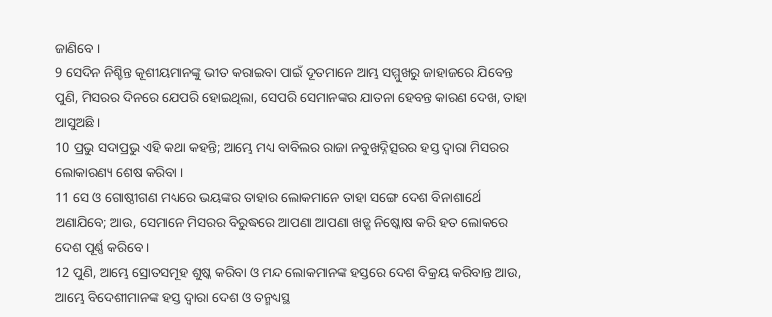ଜାଣିବେ ।
9 ସେଦିନ ନିଶ୍ଚିନ୍ତ କୂଶୀୟମାନଙ୍କୁ ଭୀତ କରାଇବା ପାଇଁ ଦୂତମାନେ ଆମ୍ଭ ସମ୍ମୁଖରୁ ଜାହାଜରେ ଯିବେନ୍ତ ପୁଣି, ମିସରର ଦିନରେ ଯେପରି ହୋଇଥିଲା, ସେପରି ସେମାନଙ୍କର ଯାତନା ହେବନ୍ତ କାରଣ ଦେଖ, ତାହା ଆସୁଅଛି ।
10 ପ୍ରଭୁ ସଦାପ୍ରଭୁ ଏହି କଥା କହନ୍ତି; ଆମ୍ଭେ ମଧ୍ୟ ବାବିଲର ରାଜା ନବୁଖଦ୍ନିତ୍ସରର ହସ୍ତ ଦ୍ୱାରା ମିସରର ଲୋକାରଣ୍ୟ ଶେଷ କରିବା ।
11 ସେ ଓ ଗୋଷ୍ଠୀଗଣ ମଧ୍ୟରେ ଭୟଙ୍କର ତାହାର ଲୋକମାନେ ତାହା ସଙ୍ଗେ ଦେଶ ବିନାଶାର୍ଥେ ଅଣାଯିବେ; ଆଉ, ସେମାନେ ମିସରର ବିରୁଦ୍ଧରେ ଆପଣା ଆପଣା ଖଡ଼୍ଗ ନିଷ୍କୋଷ କରି ହତ ଲୋକରେ ଦେଶ ପୂର୍ଣ୍ଣ କରିବେ ।
12 ପୁଣି, ଆମ୍ଭେ ସ୍ରୋତସମୂହ ଶୁଷ୍କ କରିବା ଓ ମନ୍ଦ ଲୋକମାନଙ୍କ ହସ୍ତରେ ଦେଶ ବିକ୍ରୟ କରିବାନ୍ତ ଆଉ, ଆମ୍ଭେ ବିଦେଶୀମାନଙ୍କ ହସ୍ତ ଦ୍ୱାରା ଦେଶ ଓ ତନ୍ମଧ୍ୟସ୍ଥ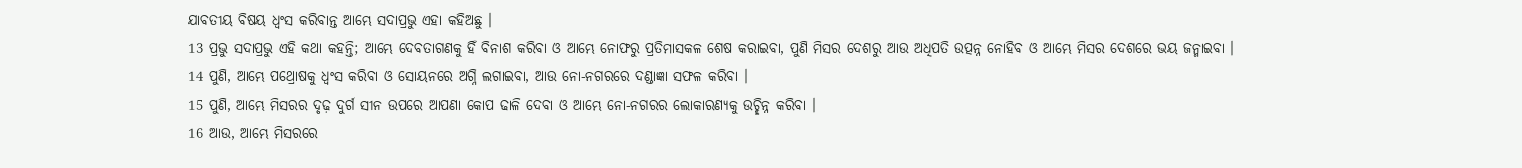ଯାବତୀୟ ବିଷୟ ଧ୍ୱଂସ କରିବାନ୍ତ ଆମ୍ଭେ ସଦାପ୍ରଭୁ ଏହା କହିଅଛୁ ।
13 ପ୍ରଭୁ ସଦାପ୍ରଭୁ ଏହି କଥା କହନ୍ତି; ଆମ୍ଭେ ଦେବତାଗଣକୁ ହିଁ ବିନାଶ କରିବା ଓ ଆମ୍ଭେ ନୋଫରୁ ପ୍ରତିମାସକଳ ଶେଷ କରାଇବା, ପୁଣି ମିସର ଦେଶରୁ ଆଉ ଅଧିପତି ଉତ୍ପନ୍ନ ନୋହିବ ଓ ଆମ୍ଭେ ମିସର ଦେଶରେ ଭୟ ଜନ୍ମାଇବା ।
14 ପୁଣି, ଆମ୍ଭେ ପଥ୍ରୋଷକୁ ଧ୍ୱଂସ କରିବା ଓ ସୋୟନରେ ଅଗ୍ନି ଲଗାଇବା, ଆଉ ନୋ-ନଗରରେ ଦଣ୍ଡାଜ୍ଞା ସଫଳ କରିବା ।
15 ପୁଣି, ଆମ୍ଭେ ମିସରର ଦୃଢ଼ ଦୁର୍ଗ ସୀନ ଉପରେ ଆପଣା କୋପ ଢାଳି ଦେବା ଓ ଆମ୍ଭେ ନୋ-ନଗରର ଲୋକାରଣ୍ୟକୁ ଉଚ୍ଛିନ୍ନ କରିବା ।
16 ଆଉ, ଆମ୍ଭେ ମିସରରେ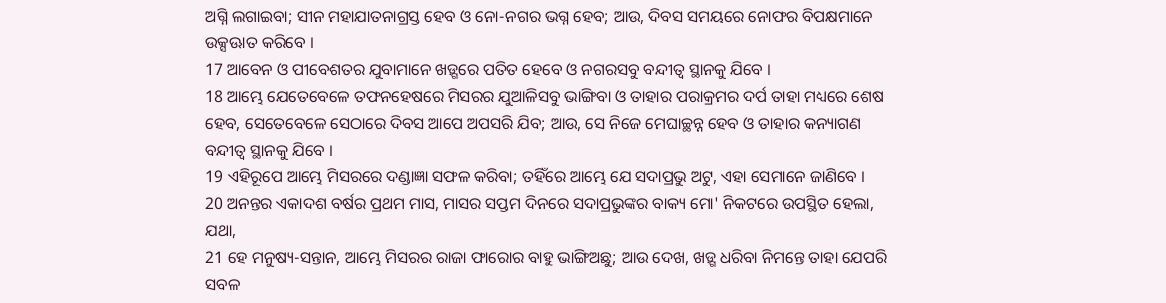ଅଗ୍ନି ଲଗାଇବା; ସୀନ ମହାଯାତନାଗ୍ରସ୍ତ ହେବ ଓ ନୋ-ନଗର ଭଗ୍ନ ହେବ; ଆଉ, ଦିବସ ସମୟରେ ନୋଫର ବିପକ୍ଷମାନେ ଉକ୍ସଊାତ କରିବେ ।
17 ଆବେନ ଓ ପୀବେଶତର ଯୁବାମାନେ ଖଡ଼୍ଗରେ ପତିତ ହେବେ ଓ ନଗରସବୁ ବନ୍ଦୀତ୍ୱ ସ୍ଥାନକୁ ଯିବେ ।
18 ଆମ୍ଭେ ଯେତେବେଳେ ତଫନହେଷରେ ମିସରର ଯୁଆଳିସବୁ ଭାଙ୍ଗିବା ଓ ତାହାର ପରାକ୍ରମର ଦର୍ପ ତାହା ମଧ୍ୟରେ ଶେଷ ହେବ, ସେତେବେଳେ ସେଠାରେ ଦିବସ ଆପେ ଅପସରି ଯିବ; ଆଉ, ସେ ନିଜେ ମେଘାଚ୍ଛନ୍ନ ହେବ ଓ ତାହାର କନ୍ୟାଗଣ ବନ୍ଦୀତ୍ୱ ସ୍ଥାନକୁ ଯିବେ ।
19 ଏହିରୂପେ ଆମ୍ଭେ ମିସରରେ ଦଣ୍ଡାଜ୍ଞା ସଫଳ କରିବା; ତହିଁରେ ଆମ୍ଭେ ଯେ ସଦାପ୍ରଭୁ ଅଟୁ, ଏହା ସେମାନେ ଜାଣିବେ ।
20 ଅନନ୍ତର ଏକାଦଶ ବର୍ଷର ପ୍ରଥମ ମାସ, ମାସର ସପ୍ତମ ଦିନରେ ସଦାପ୍ରଭୁଙ୍କର ବାକ୍ୟ ମୋ' ନିକଟରେ ଉପସ୍ଥିତ ହେଲା, ଯଥା,
21 ହେ ମନୁଷ୍ୟ-ସନ୍ତାନ, ଆମ୍ଭେ ମିସରର ରାଜା ଫାରୋର ବାହୁ ଭାଙ୍ଗିଅଛୁ; ଆଉ ଦେଖ, ଖଡ଼୍ଗ ଧରିବା ନିମନ୍ତେ ତାହା ଯେପରି ସବଳ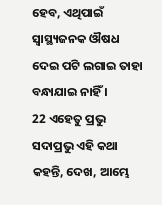ହେବ, ଏଥିପାଇଁ ସ୍ୱାସ୍ଥ୍ୟଜନକ ଔଷଧ ଦେଇ ପଟି ଲଗାଇ ତାହା ବନ୍ଧାଯାଇ ନାହିଁ ।
22 ଏହେତୁ ପ୍ରଭୁ ସଦାପ୍ରଭୁ ଏହି କଥା କହନ୍ତି, ଦେଖ, ଆମ୍ଭେ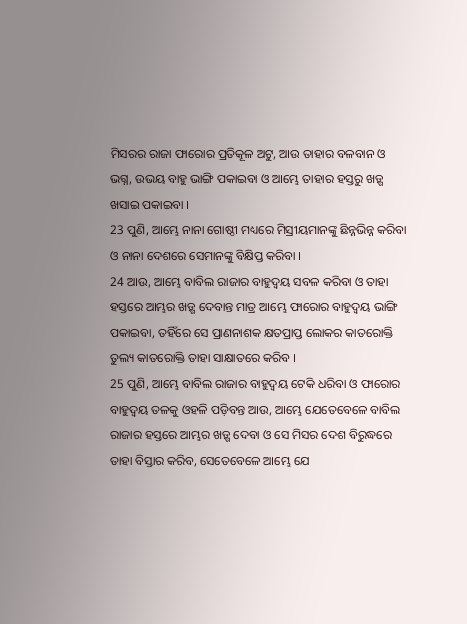ମିସରର ରାଜା ଫାରୋର ପ୍ରତିକୂଳ ଅଟୁ, ଆଉ ତାହାର ବଳବାନ ଓ ଭଗ୍ନ, ଉଭୟ ବାହୁ ଭାଙ୍ଗି ପକାଇବା ଓ ଆମ୍ଭେ ତାହାର ହସ୍ତରୁ ଖଡ଼୍ଗ ଖସାଇ ପକାଇବା ।
23 ପୁଣି, ଆମ୍ଭେ ନାନା ଗୋଷ୍ଠୀ ମଧ୍ୟରେ ମିସ୍ରୀୟମାନଙ୍କୁ ଛିନ୍ନଭିନ୍ନ କରିବା ଓ ନାନା ଦେଶରେ ସେମାନଙ୍କୁ ବିକ୍ଷିପ୍ତ କରିବା ।
24 ଆଉ, ଆମ୍ଭେ ବାବିଲ ରାଜାର ବାହୁଦ୍ୱୟ ସବଳ କରିବା ଓ ତାହା ହସ୍ତରେ ଆମ୍ଭର ଖଡ଼୍ଗ ଦେବାନ୍ତ ମାତ୍ର ଆମ୍ଭେ ଫାରୋର ବାହୁଦ୍ୱୟ ଭାଙ୍ଗି ପକାଇବା, ତହିଁରେ ସେ ପ୍ରାଣନାଶକ କ୍ଷତପ୍ରାପ୍ତ ଲୋକର କାତରୋକ୍ତି ତୁଲ୍ୟ କାତରୋକ୍ତି ତାହା ସାକ୍ଷାତରେ କରିବ ।
25 ପୁଣି, ଆମ୍ଭେ ବାବିଲ ରାଜାର ବାହୁଦ୍ୱୟ ଟେକି ଧରିବା ଓ ଫାରୋର ବାହୁଦ୍ୱୟ ତଳକୁ ଓହଳି ପଡ଼ିବନ୍ତ ଆଉ, ଆମ୍ଭେ ଯେତେବେଳେ ବାବିଲ ରାଜାର ହସ୍ତରେ ଆମ୍ଭର ଖଡ଼୍ଗ ଦେବା ଓ ସେ ମିସର ଦେଶ ବିରୁଦ୍ଧରେ ତାହା ବିସ୍ତାର କରିବ, ସେତେବେଳେ ଆମ୍ଭେ ଯେ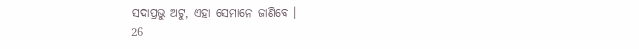ସଦାପ୍ରଭୁ ଅଟୁ, ଏହା ସେମାନେ ଜାଣିବେ ।
26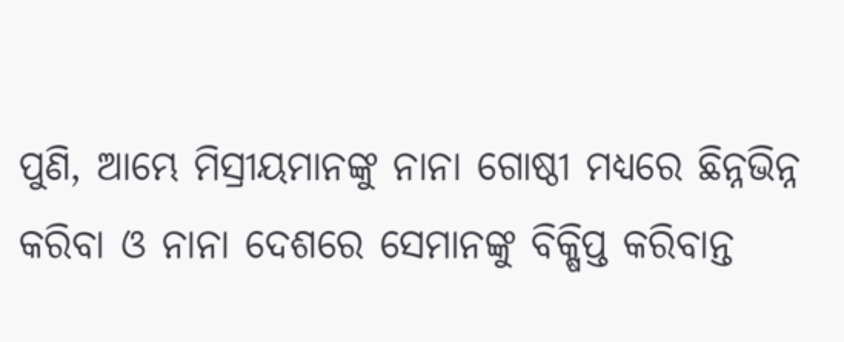ପୁଣି, ଆମ୍ଭେ ମିସ୍ରୀୟମାନଙ୍କୁ ନାନା ଗୋଷ୍ଠୀ ମଧ୍ୟରେ ଛିନ୍ନଭିନ୍ନ କରିବା ଓ ନାନା ଦେଶରେ ସେମାନଙ୍କୁ ବିକ୍ଷିପ୍ତ କରିବାନ୍ତ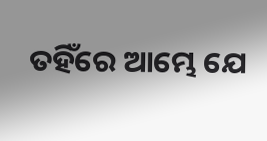ତହିଁରେ ଆମ୍ଭେ ଯେ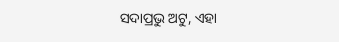ସଦାପ୍ରଭୁ ଅଟୁ, ଏହା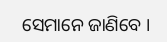ସେମାନେ ଜାଣିବେ ।